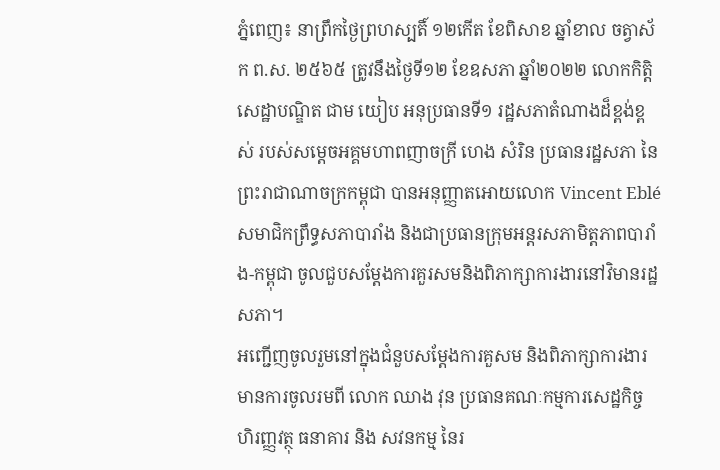ភ្នំពេញ៖ នាព្រឹកថ្ងៃព្រហស្បតិ៍ ១២កើត ខែពិសាខ ឆ្នាំខាល ចត្វាស័ក ព.ស. ២៥៦៥ ត្រូវនឹងថ្ងៃទី១២ ខែឧសភា ឆ្នាំ២០២២ លោកកិត្តិសេដ្ឋាបណ្ឌិត ជាម យៀប អនុប្រធានទី១ រដ្ឋសភាតំណាងដ៏ខ្ពង់ខ្ពស់ របស់សម្តេចអគ្គមហាពញាចក្រី ហេង សំរិន ប្រធានរដ្ឋសភា នៃព្រះរាជាណាចក្រកម្ពុជា បានអនុញ្ញាតអោយលោក Vincent Eblé សមាជិកព្រឹទ្ធសភាបារាំង និងជាប្រធានក្រុមអន្តរសភាមិត្តភាពបារាំង-កម្ពុជា ចូលជួបសម្តែងការគួរសមនិងពិភាក្សាការងារនៅវិមានរដ្ឋសភា។
អញ្ជើញចូលរួមនៅក្នុងជំនួបសម្តែងការគួសម និងពិភាក្សាការងារ មានការចូលរមពី លោក ឈាង វុន ប្រធានគណៈកម្មការសេដ្ឋកិច្ច ហិរញ្ញវត្ថុ ធនាគារ និង សវនកម្ម នៃរ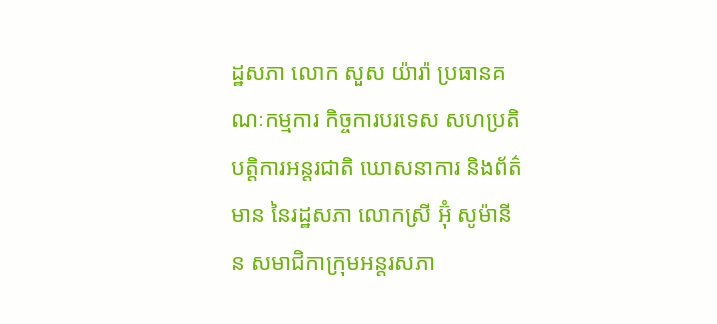ដ្ឋសភា លោក សួស យ៉ារ៉ា ប្រធានគណៈកម្មការ កិច្ចការបរទេស សហប្រតិបត្តិការអន្តរជាតិ ឃោសនាការ និងព័ត៌មាន នៃរដ្ឋសភា លោកស្រី អ៊ុំ សូម៉ានីន សមាជិកាក្រុមអន្តរសភា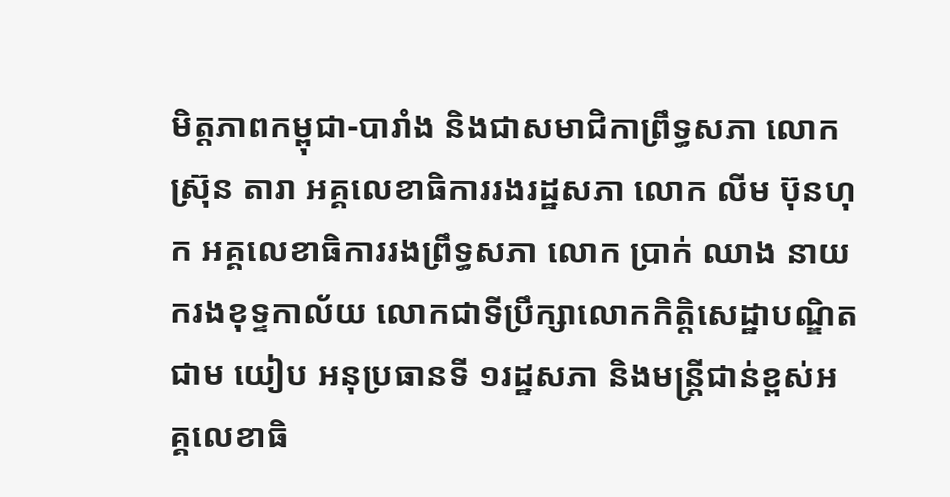មិត្តភាពកម្ពុជា-បារាំង និងជាសមាជិកាព្រឹទ្ធសភា លោក ស្រ៊ុន តារា អគ្គលេខាធិការរងរដ្ឋសភា លោក លីម ប៊ុនហុក អគ្គលេខាធិការរងព្រឹទ្ធសភា លោក ប្រាក់ ឈាង នាយករងខុទ្ទកាល័យ លោកជាទីប្រឹក្សាលោកកិត្តិសេដ្ឋាបណ្ឌិត ជាម យៀប អនុប្រធានទី ១រដ្ឋសភា និងមន្ត្រីជាន់ខ្ពស់អគ្គលេខាធិ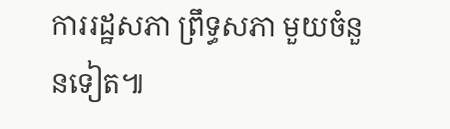ការរដ្ឋសភា ព្រឹទ្ធសភា មួយចំនួនទៀត៕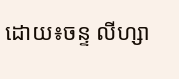ដោយ៖ចន្ទ លីហ្សា